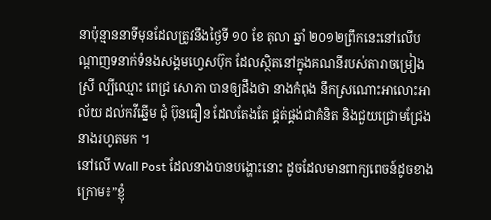នាប៉ុន្មាននាទីមុនដែលត្រូវនឹងថ្ងៃទី ១០ ខែ តុលា ឆ្នាំ ២០១២ព្រឹកនេះនៅលើបណ្តាញទនាក់ទំនងសង្គមហ្វេសប៊ុក ដែលស្ថិតនៅក្នុងគណនីរបស់តារាចម្រៀងស្រី ល្បីឈ្មោះ ពេជ្រ សោភា បានឲ្យដឹងថា នាងកំពុង នឹកស្រណោះអាលោះអាល័យ ដល់កវីឆ្នើម ជុំ ប៊ុនធឿន ដែលតែងតែ ផ្គត់ផ្គង់ជាគំនិត និងជួយជ្រោមជ្រែងនាងរហូតមក ។
នៅលើ Wall Post ដែលនាងបានបង្ហោះនោះ ដូចដែលមានពាក្យពេចន៍ដូចខាងក្រោម៖”ខ្ញុំ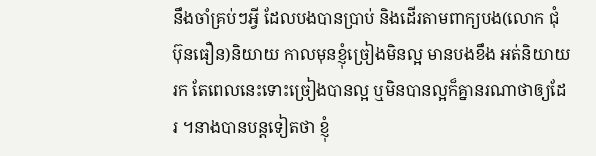នឹងចាំគ្រប់ៗអ្វី ដែលបងបានប្រាប់ និងដើរតាមពាក្យបង(លោក ជុំ ប៊ុនធឿន)និយាយ កាលមុនខ្ញុំច្រៀងមិនល្អ មានបងខឹង អត់និយាយរក តែពេលនេះទោះច្រៀងបានល្អ ឬមិនបានល្អក៏គ្នានរណាថាឲ្យដែរ ។នាងបានបន្តទៀតថា ខ្ញុំ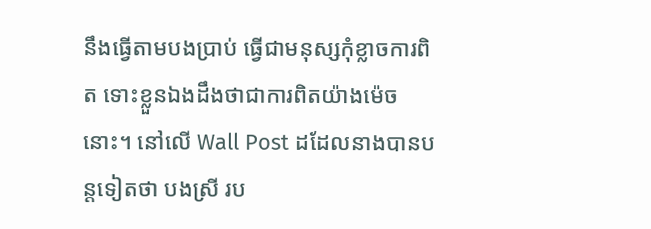នឹងធ្វើតាមបងប្រាប់ ធ្វើជាមនុស្សកុំខ្លាចការពិត ទោះខ្លួនឯងដឹងថាជាការពិតយ៉ាងម៉េចនោះ។ នៅលើ Wall Post ដដែលនាងបានបន្តទៀតថា បងស្រី រប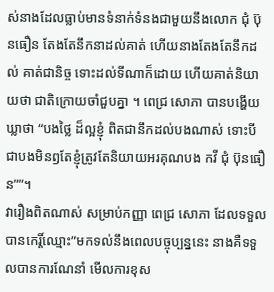ស់នាងដែលធ្លាប់មានទំនាក់ទំនងជាមួយនឹងលោក ជុំ ប៊ុនធឿន តែងតែនឹកនាដល់គាត់ ហើយនាងតែងតែនឹកដល់ គាត់ជានិច្ច ទោះដល់ទីណាក៏ដោយ ហើយគាត់និយាយថា ជាតិក្រោយចាំជួបគ្នា ។ ពេជ្រ សោភា បានបង្ហើយឃ្លាថា “បងថ្លៃ ដ៏ល្អខ្ញុំ ពិតជានឹកដល់បងណាស់ ទោះបីជាបងមិនឭតែខ្ញុំត្រូវតែនិយាយអរគុណបង កវី ជុំ ប៊ុនធឿន””។
វារឿងពិតណាស់ សម្រាប់កញ្ញា ពេជ្រ សោភា ដែលទទួលបានកេរ្តិ៍ឈ្មោះ”មកទល់នឹងពេលបច្ចុប្បន្ននេះ នាងគឺទទួលបានការណែនាំ មើលការខុស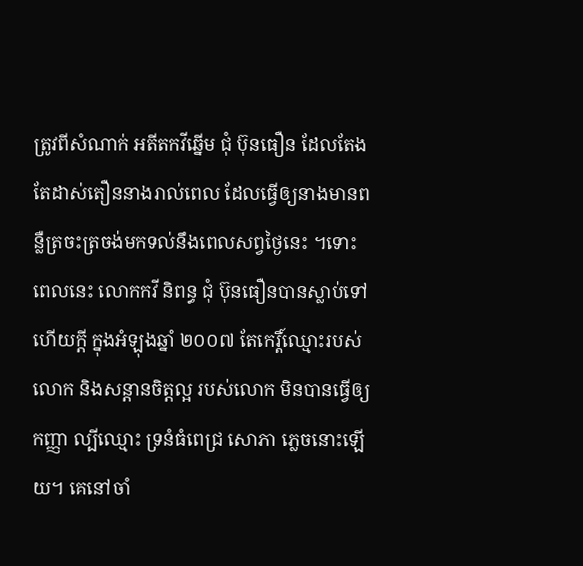ត្រូវពីសំណាក់ អតីតកវីឆ្នើម ជុំ ប៊ុនធឿន ដែលតែងតែដាស់តឿននាងរាល់ពេល ដែលធ្វើឲ្យនាងមានពន្លឺត្រចះត្រចង់មកទល់នឹងពេលសព្វថ្ងៃនេះ ។ទោះពេលនេះ លោកកវី និពន្ធ ជុំ ប៊ុនធឿនបានស្លាប់ទៅហើយក្តី ក្នុងអំឡុងឆ្នាំ ២០០៧ តែកេរ្តិ៍ឈ្មោះរបស់លោក និងសន្តានចិត្តល្អ របស់លោក មិនបានធ្វើឲ្យកញ្ញា ល្បីឈ្មោះ ទ្រនំធំពេជ្រ សោភា ភ្លេចនោះឡើយ។ គេនៅចាំ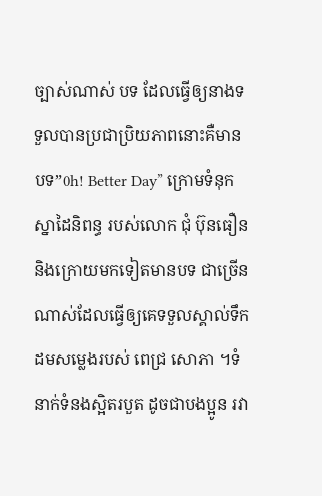ច្បាស់ណាស់ បទ ដែលធ្វើឲ្យនាងទទួលបានប្រជាប្រិយភាពនោះគឺមានបទ”0h! Better Day” ក្រោមទំនុកស្នាដៃនិពន្ធ របស់លោក ជុំ ប៊ុនធឿន និងក្រោយមកទៀតមានបទ ជាច្រើនណាស់ដែលធ្វើឲ្យគេទទួលស្គាល់ទឹកដមសម្លេងរបស់ ពេជ្រ សោភា ។ទំនាក់ទំនងស្អិតរបួត ដូចជាបងប្អូន រវា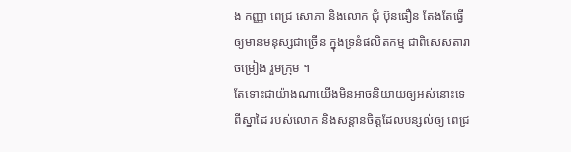ង កញ្ញា ពេជ្រ សោភា និងលោក ជុំ ប៊ុនធឿន តែងតែធ្វើឲ្យមានមនុស្សជាច្រើន ក្នុងទ្រនំផលិតកម្ម ជាពិសេសតារាចម្រៀង រួមក្រុម ។
តែទោះជាយ៉ាងណាយើងមិនអាចនិយាយឲ្យអស់នោះទេពីស្នាដៃ របស់លោក និងសន្តានចិត្តដែលបន្សល់ឲ្យ ពេជ្រ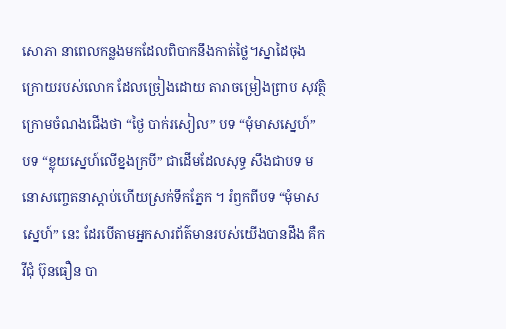សោភា នាពេលកន្លងមកដែលពិបាកនឹងកាត់ថ្លៃ។ស្នាដៃចុងក្រោយរបស់លោក ដែលច្រៀងដោយ តារាចម្រៀងព្រាប សុវត្ថិ ក្រោមចំណងជើងថា “ថ្ងៃ បាក់រសៀល” បទ “មុំមាសស្នេហ៍” បទ “ខ្លុយស្នេហ៍លើខ្នងក្របី” ជាដើមដែលសុទ្ធ សឹងជាបទ មនោសញ្ចេតនាស្តាប់ហើយស្រក់ទឹកភ្នែក ។ រំឭកពីបទ “មុំមាសស្នេហ៍” នេះ ដែរបើតាមអ្នកសារព័ត៌មានរបស់យើងបានដឹង គឺកវីជុំ ប៊ុនធឿន បា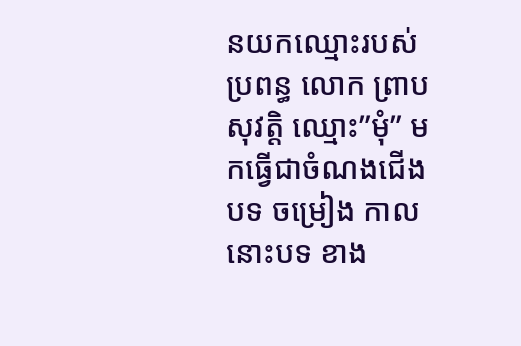នយកឈ្មោះរបស់ ប្រពន្ធ លោក ព្រាប សុវត្តិ ឈ្មោះ”មុំ” មកធ្វើជាចំណងជើង បទ ចម្រៀង កាលនោះបទ ខាង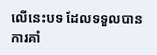លើនេះបទ ដែលទទួលបានការគាំ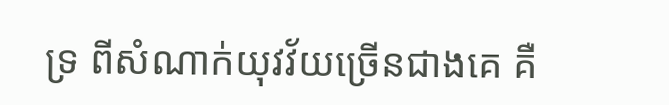ទ្រ ពីសំណាក់យុវវ័យច្រើនជាងគេ គឺ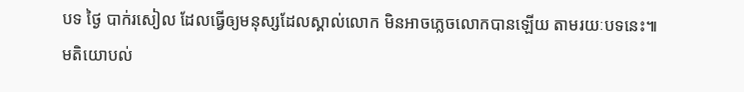បទ ថ្ងៃ បាក់រសៀល ដែលធ្វើឲ្យមនុស្សដែលស្គាល់លោក មិនអាចភ្លេចលោកបានឡើយ តាមរយៈបទនេះ៕
មតិយោបល់